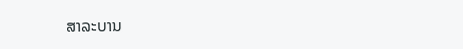ສາລະບານ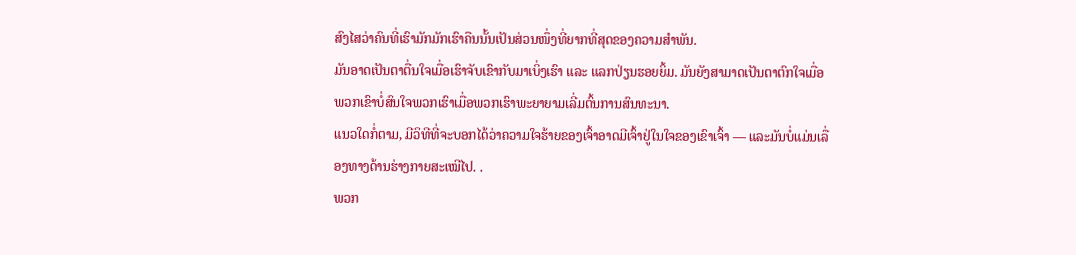ສົງໄສວ່າຄົນທີ່ເຮົາມັກມັກເຮົາຄືນນັ້ນເປັນສ່ວນໜຶ່ງທີ່ຍາກທີ່ສຸດຂອງຄວາມສຳພັນ.
ມັນອາດເປັນຕາຕື່ນໃຈເມື່ອເຮົາຈັບເຂົາກັບມາເບິ່ງເຮົາ ແລະ ແລກປ່ຽນຮອຍຍິ້ມ. ມັນຍັງສາມາດເປັນຕາຕົກໃຈເມື່ອພວກເຂົາບໍ່ສົນໃຈພວກເຮົາເມື່ອພວກເຮົາພະຍາຍາມເລີ່ມຕົ້ນການສົນທະນາ.
ແນວໃດກໍ່ຕາມ, ມີວິທີທີ່ຈະບອກໄດ້ວ່າຄວາມໃຈຮ້າຍຂອງເຈົ້າອາດມີເຈົ້າຢູ່ໃນໃຈຂອງເຂົາເຈົ້າ — ແລະມັນບໍ່ແມ່ນເລື່ອງທາງດ້ານຮ່າງກາຍສະເໝີໄປ. .
ພວກ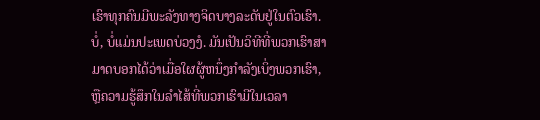ເຮົາທຸກຄົນມີພະລັງທາງຈິດບາງລະດັບຢູ່ໃນຕົວເຮົາ. ບໍ່, ບໍ່ແມ່ນປະເພດບ່ວງງໍ. ມັນເປັນວິທີທີ່ພວກເຮົາສາມາດບອກໄດ້ວ່າເມື່ອໃຜຜູ້ຫນຶ່ງກໍາລັງເບິ່ງພວກເຮົາ, ຫຼືຄວາມຮູ້ສຶກໃນລໍາໄສ້ທີ່ພວກເຮົາມີໃນເວລາ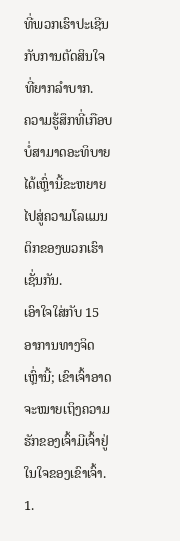ທີ່ພວກເຮົາປະເຊີນກັບການຕັດສິນໃຈທີ່ຍາກລໍາບາກ.
ຄວາມຮູ້ສຶກທີ່ເກືອບບໍ່ສາມາດອະທິບາຍໄດ້ເຫຼົ່ານີ້ຂະຫຍາຍໄປສູ່ຄວາມໂລແມນຕິກຂອງພວກເຮົາເຊັ່ນກັນ.
ເອົາໃຈໃສ່ກັບ 15 ອາການທາງຈິດເຫຼົ່ານີ້; ເຂົາເຈົ້າອາດຈະໝາຍເຖິງຄວາມຮັກຂອງເຈົ້າມີເຈົ້າຢູ່ໃນໃຈຂອງເຂົາເຈົ້າ.
1.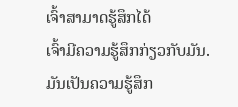ເຈົ້າສາມາດຮູ້ສຶກໄດ້
ເຈົ້າມີຄວາມຮູ້ສຶກກ່ຽວກັບມັນ.
ມັນເປັນຄວາມຮູ້ສຶກ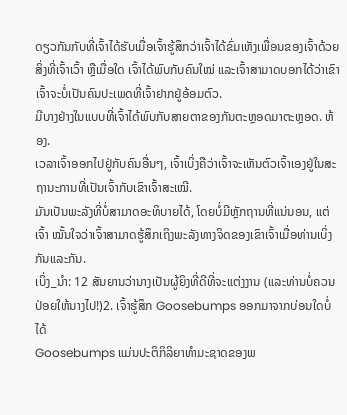ດຽວກັນກັບທີ່ເຈົ້າໄດ້ຮັບເມື່ອເຈົ້າຮູ້ສຶກວ່າເຈົ້າໄດ້ຂົ່ມເຫັງເພື່ອນຂອງເຈົ້າດ້ວຍສິ່ງທີ່ເຈົ້າເວົ້າ ຫຼືເມື່ອໃດ ເຈົ້າໄດ້ພົບກັບຄົນໃໝ່ ແລະເຈົ້າສາມາດບອກໄດ້ວ່າເຂົາເຈົ້າຈະບໍ່ເປັນຄົນປະເພດທີ່ເຈົ້າຢາກຢູ່ອ້ອມຕົວ.
ມີບາງຢ່າງໃນແບບທີ່ເຈົ້າໄດ້ພົບກັບສາຍຕາຂອງກັນຕະຫຼອດມາຕະຫຼອດ. ຫ້ອງ.
ເວລາເຈົ້າອອກໄປຢູ່ກັບຄົນອື່ນໆ, ເຈົ້າເບິ່ງຄືວ່າເຈົ້າຈະເຫັນຕົວເຈົ້າເອງຢູ່ໃນສະຖານະການທີ່ເປັນເຈົ້າກັບເຂົາເຈົ້າສະເໝີ.
ມັນເປັນພະລັງທີ່ບໍ່ສາມາດອະທິບາຍໄດ້, ໂດຍບໍ່ມີຫຼັກຖານທີ່ແນ່ນອນ, ແຕ່ເຈົ້າ ໝັ້ນໃຈວ່າເຈົ້າສາມາດຮູ້ສຶກເຖິງພະລັງທາງຈິດຂອງເຂົາເຈົ້າເມື່ອທ່ານເບິ່ງກັນແລະກັນ.
ເບິ່ງ_ນຳ: 12 ສັນຍານວ່ານາງເປັນຜູ້ຍິງທີ່ດີທີ່ຈະແຕ່ງງານ (ແລະທ່ານບໍ່ຄວນປ່ອຍໃຫ້ນາງໄປ!)2. ເຈົ້າຮູ້ສຶກ Goosebumps ອອກມາຈາກບ່ອນໃດບໍ່ໄດ້
Goosebumps ແມ່ນປະຕິກິລິຍາທໍາມະຊາດຂອງພ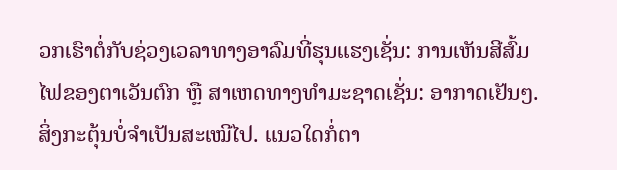ວກເຮົາຕໍ່ກັບຊ່ວງເວລາທາງອາລົມທີ່ຮຸນແຮງເຊັ່ນ: ການເຫັນສີສົ້ມໄຟຂອງຕາເວັນຕົກ ຫຼື ສາເຫດທາງທໍາມະຊາດເຊັ່ນ: ອາກາດເຢັນໆ.
ສິ່ງກະຕຸ້ນບໍ່ຈຳເປັນສະເໝີໄປ. ແນວໃດກໍ່ຕາ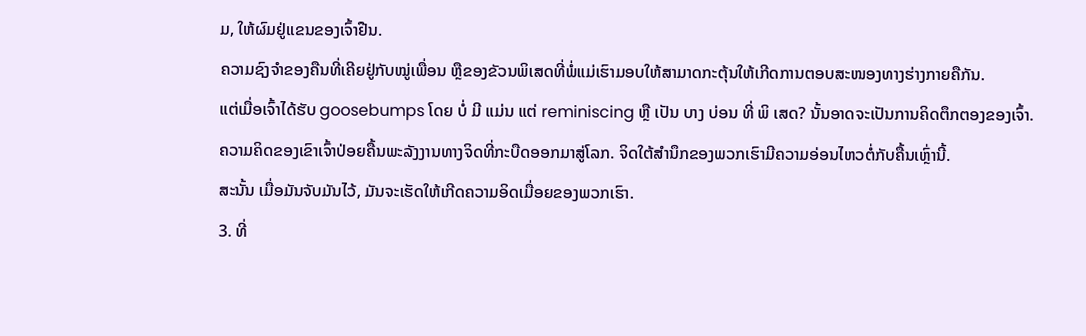ມ, ໃຫ້ຜົມຢູ່ແຂນຂອງເຈົ້າຢືນ.
ຄວາມຊົງຈຳຂອງຄືນທີ່ເຄີຍຢູ່ກັບໝູ່ເພື່ອນ ຫຼືຂອງຂັວນພິເສດທີ່ພໍ່ແມ່ເຮົາມອບໃຫ້ສາມາດກະຕຸ້ນໃຫ້ເກີດການຕອບສະໜອງທາງຮ່າງກາຍຄືກັນ.
ແຕ່ເມື່ອເຈົ້າໄດ້ຮັບ goosebumps ໂດຍ ບໍ່ ມີ ແມ່ນ ແຕ່ reminiscing ຫຼື ເປັນ ບາງ ບ່ອນ ທີ່ ພິ ເສດ? ນັ້ນອາດຈະເປັນການຄິດຕຶກຕອງຂອງເຈົ້າ.
ຄວາມຄິດຂອງເຂົາເຈົ້າປ່ອຍຄື້ນພະລັງງານທາງຈິດທີ່ກະບືດອອກມາສູ່ໂລກ. ຈິດໃຕ້ສຳນຶກຂອງພວກເຮົາມີຄວາມອ່ອນໄຫວຕໍ່ກັບຄື້ນເຫຼົ່ານີ້.
ສະນັ້ນ ເມື່ອມັນຈັບມັນໄວ້, ມັນຈະເຮັດໃຫ້ເກີດຄວາມອິດເມື່ອຍຂອງພວກເຮົາ.
3. ທີ່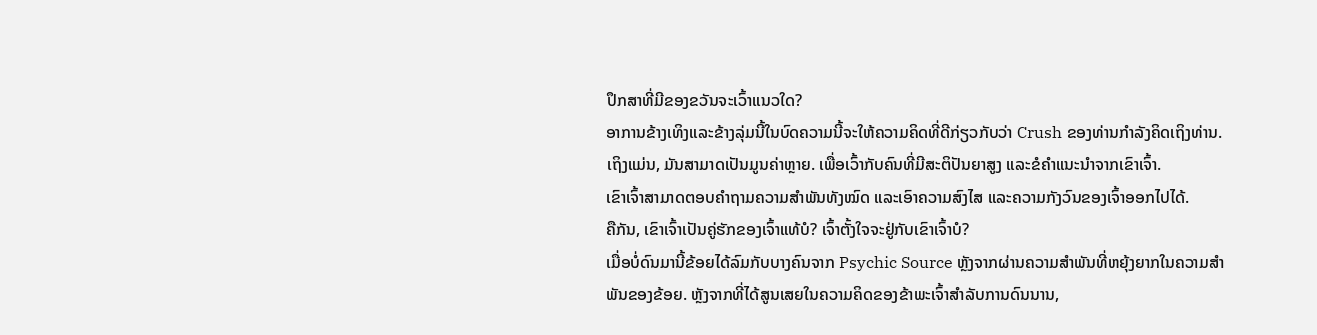ປຶກສາທີ່ມີຂອງຂວັນຈະເວົ້າແນວໃດ?
ອາການຂ້າງເທິງແລະຂ້າງລຸ່ມນີ້ໃນບົດຄວາມນີ້ຈະໃຫ້ຄວາມຄິດທີ່ດີກ່ຽວກັບວ່າ Crush ຂອງທ່ານກໍາລັງຄິດເຖິງທ່ານ.
ເຖິງແມ່ນ, ມັນສາມາດເປັນມູນຄ່າຫຼາຍ. ເພື່ອເວົ້າກັບຄົນທີ່ມີສະຕິປັນຍາສູງ ແລະຂໍຄຳແນະນຳຈາກເຂົາເຈົ້າ.
ເຂົາເຈົ້າສາມາດຕອບຄຳຖາມຄວາມສຳພັນທັງໝົດ ແລະເອົາຄວາມສົງໄສ ແລະຄວາມກັງວົນຂອງເຈົ້າອອກໄປໄດ້.
ຄືກັນ, ເຂົາເຈົ້າເປັນຄູ່ຮັກຂອງເຈົ້າແທ້ບໍ? ເຈົ້າຕັ້ງໃຈຈະຢູ່ກັບເຂົາເຈົ້າບໍ?
ເມື່ອບໍ່ດົນມານີ້ຂ້ອຍໄດ້ລົມກັບບາງຄົນຈາກ Psychic Source ຫຼັງຈາກຜ່ານຄວາມສຳພັນທີ່ຫຍຸ້ງຍາກໃນຄວາມສຳພັນຂອງຂ້ອຍ. ຫຼັງຈາກທີ່ໄດ້ສູນເສຍໃນຄວາມຄິດຂອງຂ້າພະເຈົ້າສໍາລັບການດົນນານ,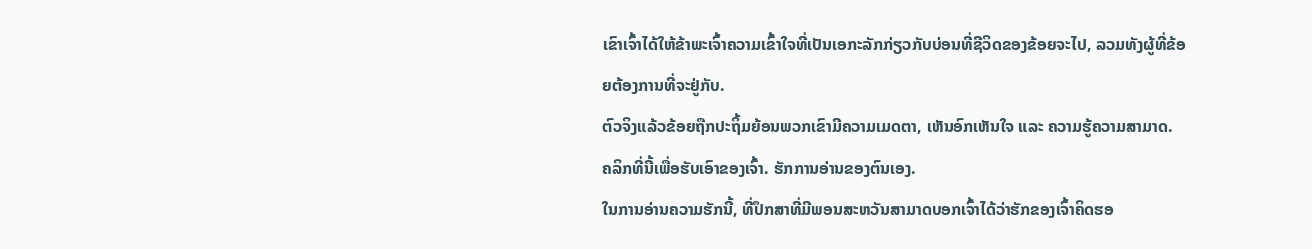ເຂົາເຈົ້າໄດ້ໃຫ້ຂ້າພະເຈົ້າຄວາມເຂົ້າໃຈທີ່ເປັນເອກະລັກກ່ຽວກັບບ່ອນທີ່ຊີວິດຂອງຂ້ອຍຈະໄປ, ລວມທັງຜູ້ທີ່ຂ້ອຍຕ້ອງການທີ່ຈະຢູ່ກັບ.
ຕົວຈິງແລ້ວຂ້ອຍຖືກປະຖິ້ມຍ້ອນພວກເຂົາມີຄວາມເມດຕາ, ເຫັນອົກເຫັນໃຈ ແລະ ຄວາມຮູ້ຄວາມສາມາດ.
ຄລິກທີ່ນີ້ເພື່ອຮັບເອົາຂອງເຈົ້າ. ຮັກການອ່ານຂອງຕົນເອງ.
ໃນການອ່ານຄວາມຮັກນີ້, ທີ່ປຶກສາທີ່ມີພອນສະຫວັນສາມາດບອກເຈົ້າໄດ້ວ່າຮັກຂອງເຈົ້າຄິດຮອ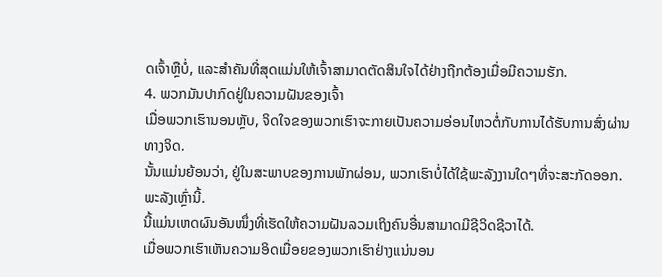ດເຈົ້າຫຼືບໍ່, ແລະສໍາຄັນທີ່ສຸດແມ່ນໃຫ້ເຈົ້າສາມາດຕັດສິນໃຈໄດ້ຢ່າງຖືກຕ້ອງເມື່ອມີຄວາມຮັກ.
4. ພວກມັນປາກົດຢູ່ໃນຄວາມຝັນຂອງເຈົ້າ
ເມື່ອພວກເຮົານອນຫຼັບ, ຈິດໃຈຂອງພວກເຮົາຈະກາຍເປັນຄວາມອ່ອນໄຫວຕໍ່ກັບການໄດ້ຮັບການສົ່ງຜ່ານທາງຈິດ.
ນັ້ນແມ່ນຍ້ອນວ່າ, ຢູ່ໃນສະພາບຂອງການພັກຜ່ອນ, ພວກເຮົາບໍ່ໄດ້ໃຊ້ພະລັງງານໃດໆທີ່ຈະສະກັດອອກ. ພະລັງເຫຼົ່ານີ້.
ນີ້ແມ່ນເຫດຜົນອັນໜຶ່ງທີ່ເຮັດໃຫ້ຄວາມຝັນລວມເຖິງຄົນອື່ນສາມາດມີຊີວິດຊີວາໄດ້.
ເມື່ອພວກເຮົາເຫັນຄວາມອິດເມື່ອຍຂອງພວກເຮົາຢ່າງແນ່ນອນ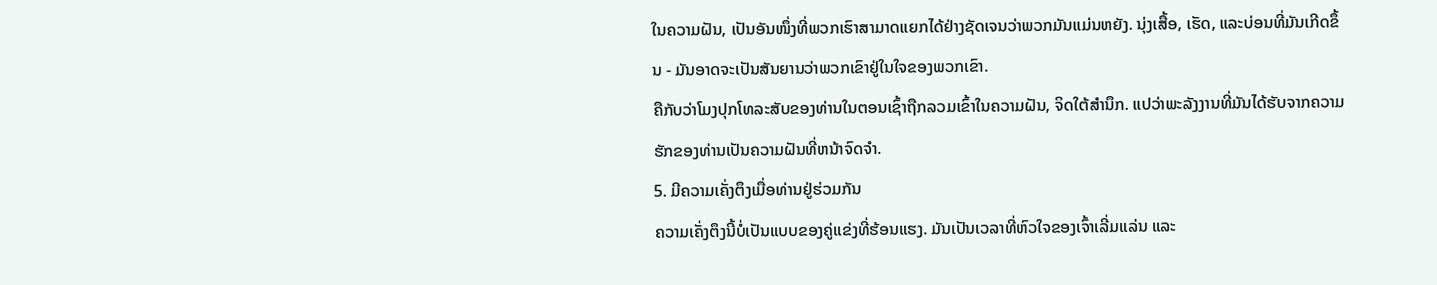ໃນຄວາມຝັນ, ເປັນອັນໜຶ່ງທີ່ພວກເຮົາສາມາດແຍກໄດ້ຢ່າງຊັດເຈນວ່າພວກມັນແມ່ນຫຍັງ. ນຸ່ງເສື້ອ, ເຮັດ, ແລະບ່ອນທີ່ມັນເກີດຂຶ້ນ - ມັນອາດຈະເປັນສັນຍານວ່າພວກເຂົາຢູ່ໃນໃຈຂອງພວກເຂົາ.
ຄືກັບວ່າໂມງປຸກໂທລະສັບຂອງທ່ານໃນຕອນເຊົ້າຖືກລວມເຂົ້າໃນຄວາມຝັນ, ຈິດໃຕ້ສໍານຶກ. ແປວ່າພະລັງງານທີ່ມັນໄດ້ຮັບຈາກຄວາມຮັກຂອງທ່ານເປັນຄວາມຝັນທີ່ຫນ້າຈົດຈໍາ.
5. ມີຄວາມເຄັ່ງຕຶງເມື່ອທ່ານຢູ່ຮ່ວມກັນ
ຄວາມເຄັ່ງຕຶງນີ້ບໍ່ເປັນແບບຂອງຄູ່ແຂ່ງທີ່ຮ້ອນແຮງ. ມັນເປັນເວລາທີ່ຫົວໃຈຂອງເຈົ້າເລີ່ມແລ່ນ ແລະ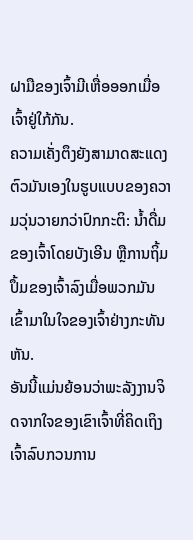ຝາມືຂອງເຈົ້າມີເຫື່ອອອກເມື່ອເຈົ້າຢູ່ໃກ້ກັນ.
ຄວາມເຄັ່ງຕຶງຍັງສາມາດສະແດງຕົວມັນເອງໃນຮູບແບບຂອງຄວາມວຸ່ນວາຍກວ່າປົກກະຕິ: ນໍ້າດື່ມຂອງເຈົ້າໂດຍບັງເອີນ ຫຼືການຖິ້ມປຶ້ມຂອງເຈົ້າລົງເມື່ອພວກມັນເຂົ້າມາໃນໃຈຂອງເຈົ້າຢ່າງກະທັນຫັນ.
ອັນນີ້ແມ່ນຍ້ອນວ່າພະລັງງານຈິດຈາກໃຈຂອງເຂົາເຈົ້າທີ່ຄິດເຖິງເຈົ້າລົບກວນການ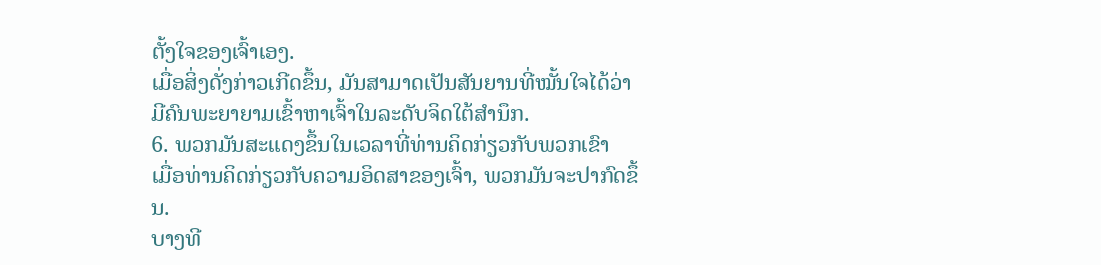ຕັ້ງໃຈຂອງເຈົ້າເອງ.
ເມື່ອສິ່ງດັ່ງກ່າວເກີດຂຶ້ນ, ມັນສາມາດເປັນສັນຍານທີ່ໝັ້ນໃຈໄດ້ວ່າ ມີຄົນພະຍາຍາມເຂົ້າຫາເຈົ້າໃນລະດັບຈິດໃຕ້ສຳນຶກ.
6. ພວກມັນສະແດງຂຶ້ນໃນເວລາທີ່ທ່ານຄິດກ່ຽວກັບພວກເຂົາ
ເມື່ອທ່ານຄິດກ່ຽວກັບຄວາມອິດສາຂອງເຈົ້າ, ພວກມັນຈະປາກົດຂຶ້ນ.
ບາງທີ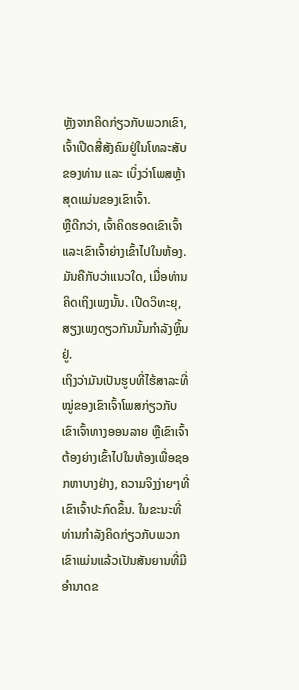ຫຼັງຈາກຄິດກ່ຽວກັບພວກເຂົາ, ເຈົ້າເປີດສື່ສັງຄົມຢູ່ໃນໂທລະສັບຂອງທ່ານ ແລະ ເບິ່ງວ່າໂພສຫຼ້າສຸດແມ່ນຂອງເຂົາເຈົ້າ.
ຫຼືດີກວ່າ, ເຈົ້າຄິດຮອດເຂົາເຈົ້າ ແລະເຂົາເຈົ້າຍ່າງເຂົ້າໄປໃນຫ້ອງ.
ມັນຄືກັບວ່າແນວໃດ, ເມື່ອທ່ານຄິດເຖິງເພງນັ້ນ. ເປີດວິທະຍຸ, ສຽງເພງດຽວກັນນັ້ນກຳລັງຫຼິ້ນຢູ່.
ເຖິງວ່າມັນເປັນຮູບທີ່ໄຮ້ສາລະທີ່ໝູ່ຂອງເຂົາເຈົ້າໂພສກ່ຽວກັບເຂົາເຈົ້າທາງອອນລາຍ ຫຼືເຂົາເຈົ້າຕ້ອງຍ່າງເຂົ້າໄປໃນຫ້ອງເພື່ອຊອກຫາບາງຢ່າງ, ຄວາມຈິງງ່າຍໆທີ່ເຂົາເຈົ້າປະກົດຂຶ້ນ. ໃນຂະນະທີ່ທ່ານກໍາລັງຄິດກ່ຽວກັບພວກເຂົາແມ່ນແລ້ວເປັນສັນຍານທີ່ມີອໍານາດຂ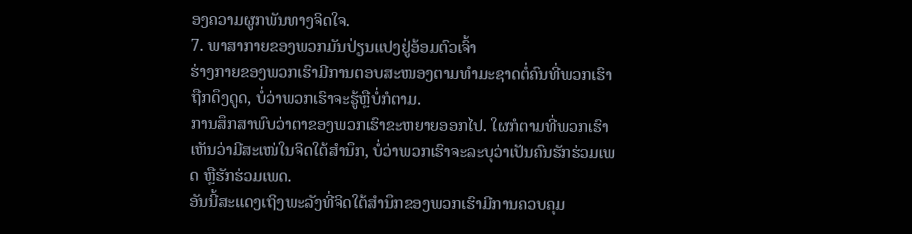ອງຄວາມຜູກພັນທາງຈິດໃຈ.
7. ພາສາກາຍຂອງພວກມັນປ່ຽນແປງຢູ່ອ້ອມຕົວເຈົ້າ
ຮ່າງກາຍຂອງພວກເຮົາມີການຕອບສະໜອງຕາມທຳມະຊາດຕໍ່ຄົນທີ່ພວກເຮົາຖືກດຶງດູດ, ບໍ່ວ່າພວກເຮົາຈະຮູ້ຫຼືບໍ່ກໍຕາມ.
ການສຶກສາພົບວ່າຕາຂອງພວກເຮົາຂະຫຍາຍອອກໄປ. ໃຜກໍຕາມທີ່ພວກເຮົາເຫັນວ່າມີສະເໜ່ໃນຈິດໃຕ້ສຳນຶກ, ບໍ່ວ່າພວກເຮົາຈະລະບຸວ່າເປັນຄົນຮັກຮ່ວມເພດ ຫຼືຮັກຮ່ວມເພດ.
ອັນນີ້ສະແດງເຖິງພະລັງທີ່ຈິດໃຕ້ສຳນຶກຂອງພວກເຮົາມີການຄວບຄຸມ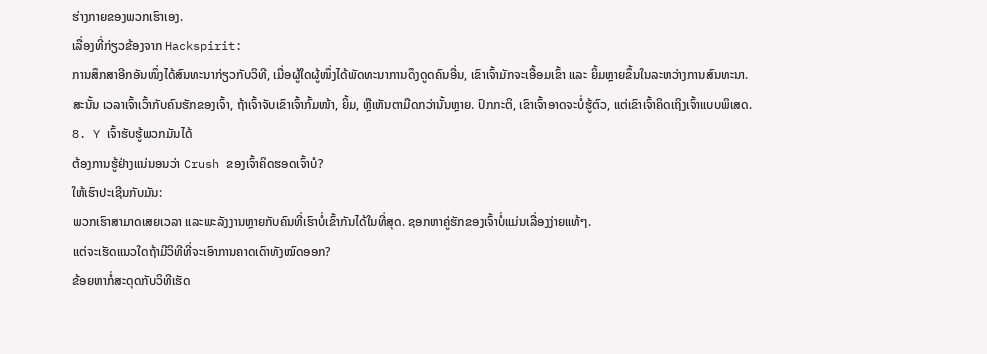ຮ່າງກາຍຂອງພວກເຮົາເອງ.
ເລື່ອງທີ່ກ່ຽວຂ້ອງຈາກ Hackspirit:
ການສຶກສາອີກອັນໜຶ່ງໄດ້ສົນທະນາກ່ຽວກັບວິທີ, ເມື່ອຜູ້ໃດຜູ້ໜຶ່ງໄດ້ພັດທະນາການດຶງດູດຄົນອື່ນ, ເຂົາເຈົ້າມັກຈະເອື້ອມເຂົ້າ ແລະ ຍິ້ມຫຼາຍຂຶ້ນໃນລະຫວ່າງການສົນທະນາ.
ສະນັ້ນ ເວລາເຈົ້າເວົ້າກັບຄົນຮັກຂອງເຈົ້າ, ຖ້າເຈົ້າຈັບເຂົາເຈົ້າກົ້ມໜ້າ, ຍິ້ມ, ຫຼືເຫັນຕາມືດກວ່ານັ້ນຫຼາຍ. ປົກກະຕິ, ເຂົາເຈົ້າອາດຈະບໍ່ຮູ້ຕົວ, ແຕ່ເຂົາເຈົ້າຄິດເຖິງເຈົ້າແບບພິເສດ.
8. Y ເຈົ້າຮັບຮູ້ພວກມັນໄດ້
ຕ້ອງການຮູ້ຢ່າງແນ່ນອນວ່າ Crush ຂອງເຈົ້າຄິດຮອດເຈົ້າບໍ?
ໃຫ້ເຮົາປະເຊີນກັບມັນ:
ພວກເຮົາສາມາດເສຍເວລາ ແລະພະລັງງານຫຼາຍກັບຄົນທີ່ເຮົາບໍ່ເຂົ້າກັນໄດ້ໃນທີ່ສຸດ. ຊອກຫາຄູ່ຮັກຂອງເຈົ້າບໍ່ແມ່ນເລື່ອງງ່າຍແທ້ໆ.
ແຕ່ຈະເຮັດແນວໃດຖ້າມີວິທີທີ່ຈະເອົາການຄາດເດົາທັງໝົດອອກ?
ຂ້ອຍຫາກໍ່ສະດຸດກັບວິທີເຮັດ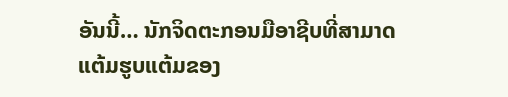ອັນນີ້… ນັກຈິດຕະກອນມືອາຊີບທີ່ສາມາດແຕ້ມຮູບແຕ້ມຂອງ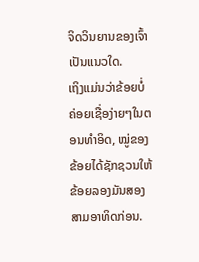ຈິດວິນຍານຂອງເຈົ້າເປັນແນວໃດ.
ເຖິງແມ່ນວ່າຂ້ອຍບໍ່ຄ່ອຍເຊື່ອງ່າຍໆໃນຕອນທໍາອິດ, ໝູ່ຂອງຂ້ອຍໄດ້ຊັກຊວນໃຫ້ຂ້ອຍລອງມັນສອງສາມອາທິດກ່ອນ.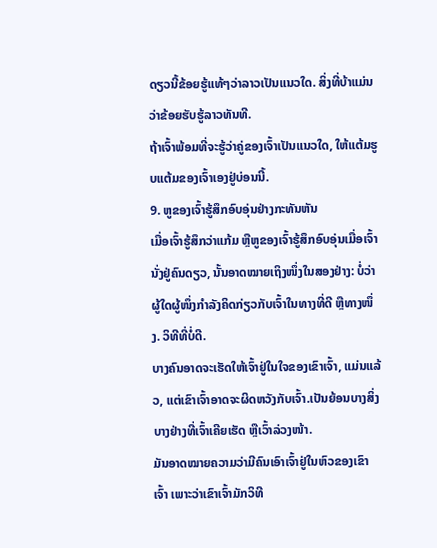ດຽວນີ້ຂ້ອຍຮູ້ແທ້ໆວ່າລາວເປັນແນວໃດ. ສິ່ງທີ່ບ້າແມ່ນວ່າຂ້ອຍຮັບຮູ້ລາວທັນທີ.
ຖ້າເຈົ້າພ້ອມທີ່ຈະຮູ້ວ່າຄູ່ຂອງເຈົ້າເປັນແນວໃດ, ໃຫ້ແຕ້ມຮູບແຕ້ມຂອງເຈົ້າເອງຢູ່ບ່ອນນີ້.
9. ຫູຂອງເຈົ້າຮູ້ສຶກອົບອຸ່ນຢ່າງກະທັນຫັນ
ເມື່ອເຈົ້າຮູ້ສຶກວ່າແກ້ມ ຫຼືຫູຂອງເຈົ້າຮູ້ສຶກອົບອຸ່ນເມື່ອເຈົ້ານັ່ງຢູ່ຄົນດຽວ, ນັ້ນອາດໝາຍເຖິງໜຶ່ງໃນສອງຢ່າງ: ບໍ່ວ່າຜູ້ໃດຜູ້ໜຶ່ງກຳລັງຄິດກ່ຽວກັບເຈົ້າໃນທາງທີ່ດີ ຫຼືທາງໜຶ່ງ. ວິທີທີ່ບໍ່ດີ.
ບາງຄົນອາດຈະເຮັດໃຫ້ເຈົ້າຢູ່ໃນໃຈຂອງເຂົາເຈົ້າ, ແມ່ນແລ້ວ, ແຕ່ເຂົາເຈົ້າອາດຈະຜິດຫວັງກັບເຈົ້າ.ເປັນຍ້ອນບາງສິ່ງບາງຢ່າງທີ່ເຈົ້າເຄີຍເຮັດ ຫຼືເວົ້າລ່ວງໜ້າ.
ມັນອາດໝາຍຄວາມວ່າມີຄົນເອົາເຈົ້າຢູ່ໃນຫົວຂອງເຂົາເຈົ້າ ເພາະວ່າເຂົາເຈົ້າມັກວິທີ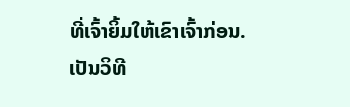ທີ່ເຈົ້າຍິ້ມໃຫ້ເຂົາເຈົ້າກ່ອນ.
ເປັນວິທີ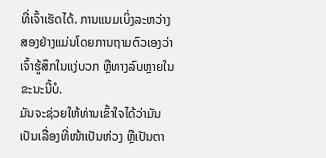ທີ່ເຈົ້າເຮັດໄດ້. ການແນມເບິ່ງລະຫວ່າງສອງຢ່າງແມ່ນໂດຍການຖາມຕົວເອງວ່າເຈົ້າຮູ້ສຶກໃນແງ່ບວກ ຫຼືທາງລົບຫຼາຍໃນຂະນະນີ້ບໍ.
ມັນຈະຊ່ວຍໃຫ້ທ່ານເຂົ້າໃຈໄດ້ວ່າມັນເປັນເລື່ອງທີ່ໜ້າເປັນຫ່ວງ ຫຼືເປັນຕາ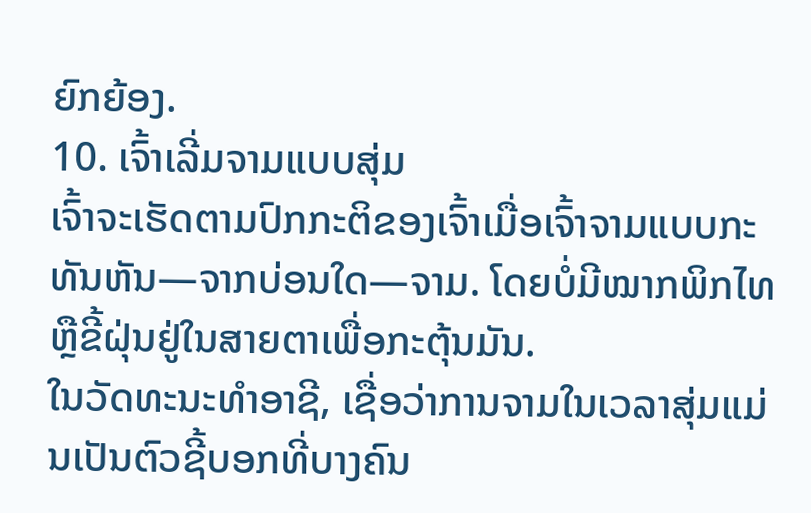ຍົກຍ້ອງ.
10. ເຈົ້າເລີ່ມຈາມແບບສຸ່ມ
ເຈົ້າຈະເຮັດຕາມປົກກະຕິຂອງເຈົ້າເມື່ອເຈົ້າຈາມແບບກະທັນຫັນ—ຈາກບ່ອນໃດ—ຈາມ. ໂດຍບໍ່ມີໝາກພິກໄທ ຫຼືຂີ້ຝຸ່ນຢູ່ໃນສາຍຕາເພື່ອກະຕຸ້ນມັນ.
ໃນວັດທະນະທໍາອາຊີ, ເຊື່ອວ່າການຈາມໃນເວລາສຸ່ມແມ່ນເປັນຕົວຊີ້ບອກທີ່ບາງຄົນ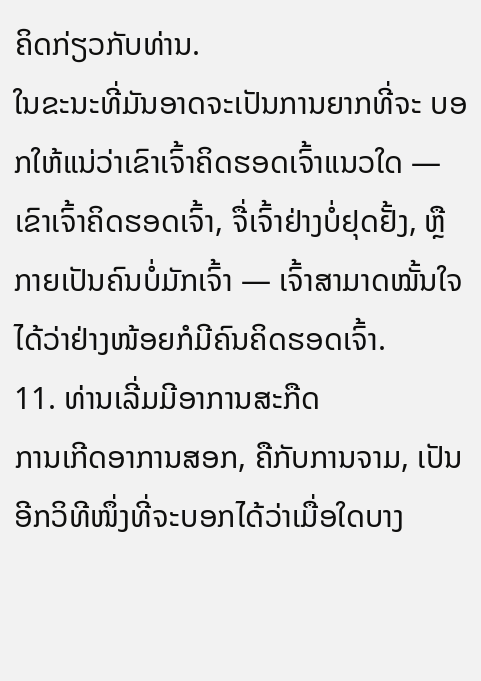ຄິດກ່ຽວກັບທ່ານ.
ໃນຂະນະທີ່ມັນອາດຈະເປັນການຍາກທີ່ຈະ ບອກໃຫ້ແນ່ວ່າເຂົາເຈົ້າຄິດຮອດເຈົ້າແນວໃດ — ເຂົາເຈົ້າຄິດຮອດເຈົ້າ, ຈື່ເຈົ້າຢ່າງບໍ່ຢຸດຢັ້ງ, ຫຼື ກາຍເປັນຄົນບໍ່ມັກເຈົ້າ — ເຈົ້າສາມາດໝັ້ນໃຈໄດ້ວ່າຢ່າງໜ້ອຍກໍມີຄົນຄິດຮອດເຈົ້າ.
11. ທ່ານເລີ່ມມີອາການສະກືດ
ການເກີດອາການສອກ, ຄືກັບການຈາມ, ເປັນອີກວິທີໜຶ່ງທີ່ຈະບອກໄດ້ວ່າເມື່ອໃດບາງ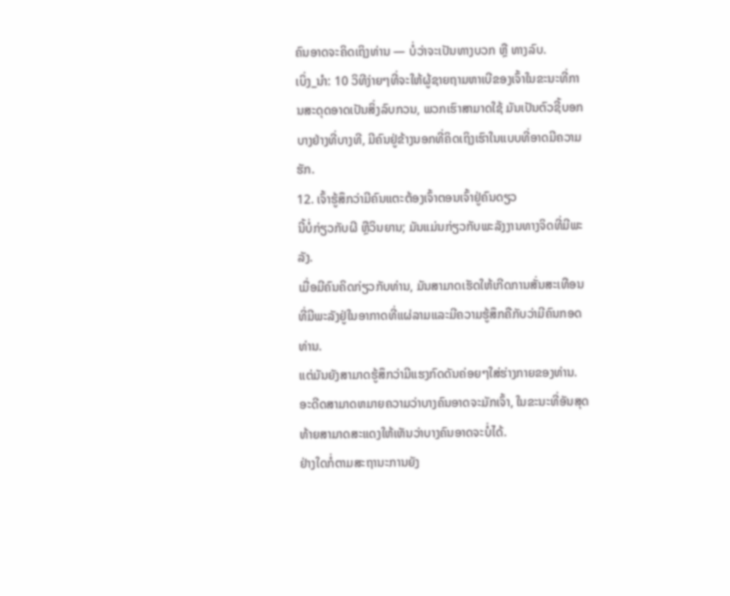ຄົນອາດຈະຄິດເຖິງທ່ານ — ບໍ່ວ່າຈະເປັນທາງບວກ ຫຼື ທາງລົບ.
ເບິ່ງ_ນຳ: 10 ວິທີງ່າຍໆທີ່ຈະໃຫ້ຜູ້ຊາຍຖາມຫາເບີຂອງເຈົ້າໃນຂະນະທີ່ການສະດຸດອາດເປັນສິ່ງລົບກວນ, ພວກເຮົາສາມາດໃຊ້ ມັນເປັນຕົວຊີ້ບອກບາງຢ່າງທີ່ບາງທີ, ມີຄົນຢູ່ຂ້າງນອກທີ່ຄິດເຖິງເຮົາໃນແບບທີ່ອາດມີຄວາມຮັກ.
12. ເຈົ້າຮູ້ສຶກວ່າມີຄົນແຕະຕ້ອງເຈົ້າຕອນເຈົ້າຢູ່ຄົນດຽວ
ນີ້ບໍ່ກ່ຽວກັບຜີ ຫຼືວິນຍານ; ມັນແມ່ນກ່ຽວກັບພະລັງງານທາງຈິດທີ່ມີພະລັງ.
ເມື່ອມີຄົນຄິດກ່ຽວກັບທ່ານ, ມັນສາມາດເຮັດໃຫ້ເກີດການສັ່ນສະເທືອນທີ່ມີພະລັງຢູ່ໃນອາກາດທີ່ແຜ່ລາມແລະມີຄວາມຮູ້ສຶກຄືກັບວ່າມີຄົນກອດທ່ານ.
ແຕ່ມັນຍັງສາມາດຮູ້ສຶກວ່າມີແຮງກົດດັນຄ່ອຍໆໃສ່ຮ່າງກາຍຂອງທ່ານ. ອະດີດສາມາດຫມາຍຄວາມວ່າບາງຄົນອາດຈະມັກເຈົ້າ, ໃນຂະນະທີ່ອັນສຸດທ້າຍສາມາດສະແດງໃຫ້ເຫັນວ່າບາງຄົນອາດຈະບໍ່ໄດ້.
ຢ່າງໃດກໍ່ຕາມສະຖານະການຍັງ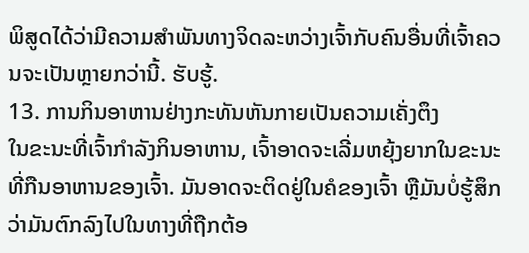ພິສູດໄດ້ວ່າມີຄວາມສໍາພັນທາງຈິດລະຫວ່າງເຈົ້າກັບຄົນອື່ນທີ່ເຈົ້າຄວນຈະເປັນຫຼາຍກວ່ານີ້. ຮັບຮູ້.
13. ການກິນອາຫານຢ່າງກະທັນຫັນກາຍເປັນຄວາມເຄັ່ງຕຶງ
ໃນຂະນະທີ່ເຈົ້າກຳລັງກິນອາຫານ, ເຈົ້າອາດຈະເລີ່ມຫຍຸ້ງຍາກໃນຂະນະທີ່ກືນອາຫານຂອງເຈົ້າ. ມັນອາດຈະຕິດຢູ່ໃນຄໍຂອງເຈົ້າ ຫຼືມັນບໍ່ຮູ້ສຶກວ່າມັນຕົກລົງໄປໃນທາງທີ່ຖືກຕ້ອ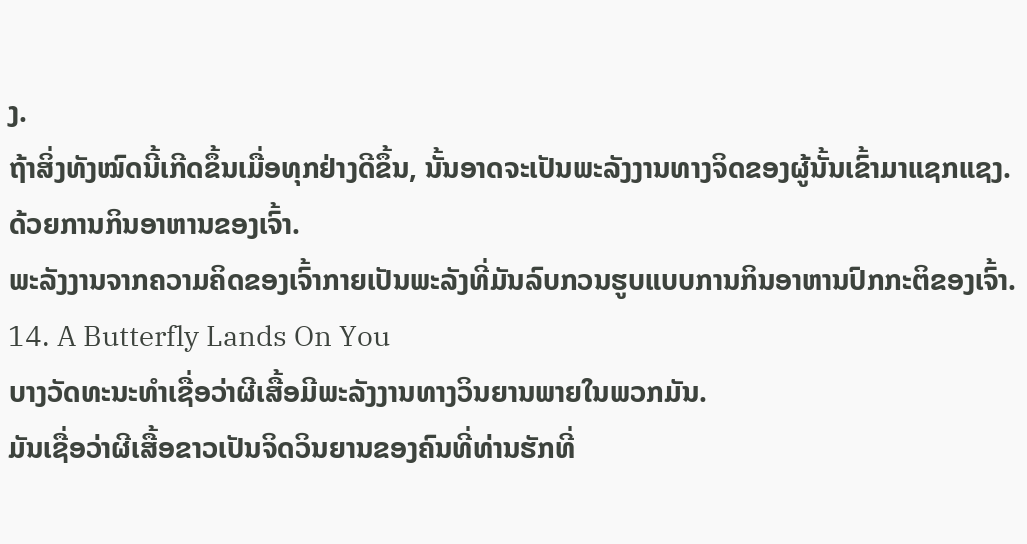ງ.
ຖ້າສິ່ງທັງໝົດນີ້ເກີດຂຶ້ນເມື່ອທຸກຢ່າງດີຂຶ້ນ, ນັ້ນອາດຈະເປັນພະລັງງານທາງຈິດຂອງຜູ້ນັ້ນເຂົ້າມາແຊກແຊງ. ດ້ວຍການກິນອາຫານຂອງເຈົ້າ.
ພະລັງງານຈາກຄວາມຄິດຂອງເຈົ້າກາຍເປັນພະລັງທີ່ມັນລົບກວນຮູບແບບການກິນອາຫານປົກກະຕິຂອງເຈົ້າ.
14. A Butterfly Lands On You
ບາງວັດທະນະທໍາເຊື່ອວ່າຜີເສື້ອມີພະລັງງານທາງວິນຍານພາຍໃນພວກມັນ.
ມັນເຊື່ອວ່າຜີເສື້ອຂາວເປັນຈິດວິນຍານຂອງຄົນທີ່ທ່ານຮັກທີ່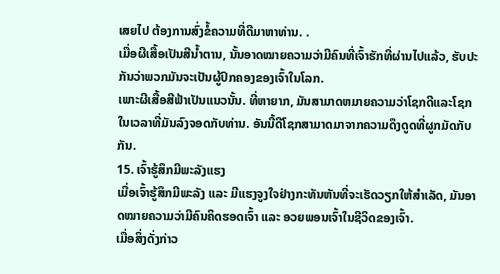ເສຍໄປ ຕ້ອງການສົ່ງຂໍ້ຄວາມທີ່ດີມາຫາທ່ານ. .
ເມື່ອຜີເສື້ອເປັນສີນ້ຳຕານ, ນັ້ນອາດໝາຍຄວາມວ່າມີຄົນທີ່ເຈົ້າຮັກທີ່ຜ່ານໄປແລ້ວ, ຮັບປະກັນວ່າພວກມັນຈະເປັນຜູ້ປົກຄອງຂອງເຈົ້າໃນໂລກ.
ເພາະຜີເສື້ອສີຟ້າເປັນແນວນັ້ນ. ທີ່ຫາຍາກ, ມັນສາມາດຫມາຍຄວາມວ່າໂຊກດີແລະໂຊກໃນເວລາທີ່ມັນລົງຈອດກັບທ່ານ. ອັນນີ້ດີໂຊກສາມາດມາຈາກຄວາມດຶງດູດທີ່ຜູກມັດກັບກັນ.
15. ເຈົ້າຮູ້ສຶກມີພະລັງແຮງ
ເມື່ອເຈົ້າຮູ້ສຶກມີພະລັງ ແລະ ມີແຮງຈູງໃຈຢ່າງກະທັນຫັນທີ່ຈະເຮັດວຽກໃຫ້ສຳເລັດ, ມັນອາດໝາຍຄວາມວ່າມີຄົນຄິດຮອດເຈົ້າ ແລະ ອວຍພອນເຈົ້າໃນຊີວິດຂອງເຈົ້າ.
ເມື່ອສິ່ງດັ່ງກ່າວ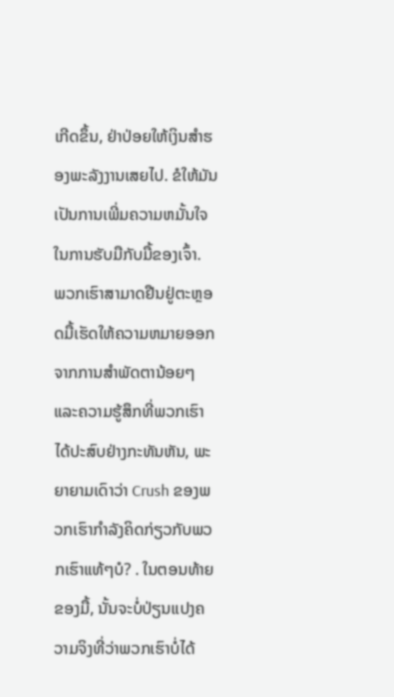ເກີດຂຶ້ນ, ຢ່າປ່ອຍໃຫ້ເງິນສຳຮອງພະລັງງານເສຍໄປ. ຂໍໃຫ້ມັນເປັນການເພີ່ມຄວາມຫມັ້ນໃຈໃນການຮັບມືກັບມື້ຂອງເຈົ້າ.
ພວກເຮົາສາມາດຢືນຢູ່ຕະຫຼອດມື້ເຮັດໃຫ້ຄວາມຫມາຍອອກຈາກການສໍາພັດຕານ້ອຍໆແລະຄວາມຮູ້ສຶກທີ່ພວກເຮົາໄດ້ປະສົບຢ່າງກະທັນຫັນ, ພະຍາຍາມເດົາວ່າ Crush ຂອງພວກເຮົາກໍາລັງຄິດກ່ຽວກັບພວກເຮົາແທ້ໆບໍ? . ໃນຕອນທ້າຍຂອງມື້, ນັ້ນຈະບໍ່ປ່ຽນແປງຄວາມຈິງທີ່ວ່າພວກເຮົາບໍ່ໄດ້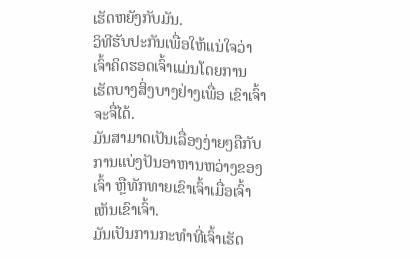ເຮັດຫຍັງກັບມັນ.
ວິທີຮັບປະກັນເພື່ອໃຫ້ແນ່ໃຈວ່າເຈົ້າຄິດຮອດເຈົ້າແມ່ນໂດຍການເຮັດບາງສິ່ງບາງຢ່າງເພື່ອ ເຂົາເຈົ້າຈະຈື່ໄດ້.
ມັນສາມາດເປັນເລື່ອງງ່າຍໆຄືກັບການແບ່ງປັນອາຫານຫວ່າງຂອງເຈົ້າ ຫຼືທັກທາຍເຂົາເຈົ້າເມື່ອເຈົ້າເຫັນເຂົາເຈົ້າ.
ມັນເປັນການກະທຳທີ່ເຈົ້າເຮັດ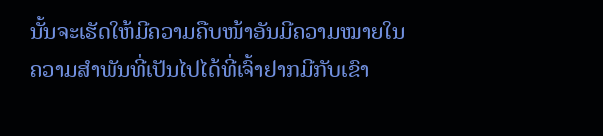ນັ້ນຈະເຮັດໃຫ້ມີຄວາມຄືບໜ້າອັນມີຄວາມໝາຍໃນ ຄວາມສຳພັນທີ່ເປັນໄປໄດ້ທີ່ເຈົ້າຢາກມີກັບເຂົາ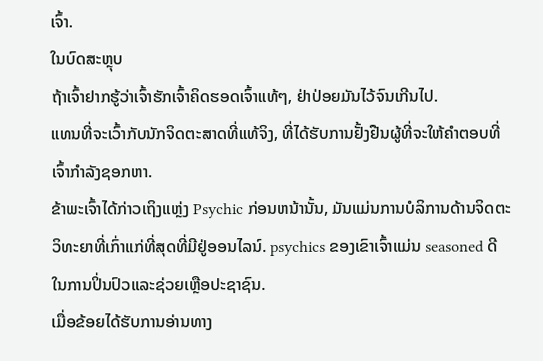ເຈົ້າ.
ໃນບົດສະຫຼຸບ
ຖ້າເຈົ້າຢາກຮູ້ວ່າເຈົ້າຮັກເຈົ້າຄິດຮອດເຈົ້າແທ້ໆ, ຢ່າປ່ອຍມັນໄວ້ຈົນເກີນໄປ.
ແທນທີ່ຈະເວົ້າກັບນັກຈິດຕະສາດທີ່ແທ້ຈິງ, ທີ່ໄດ້ຮັບການຢັ້ງຢືນຜູ້ທີ່ຈະໃຫ້ຄໍາຕອບທີ່ເຈົ້າກໍາລັງຊອກຫາ.
ຂ້າພະເຈົ້າໄດ້ກ່າວເຖິງແຫຼ່ງ Psychic ກ່ອນຫນ້ານັ້ນ, ມັນແມ່ນການບໍລິການດ້ານຈິດຕະວິທະຍາທີ່ເກົ່າແກ່ທີ່ສຸດທີ່ມີຢູ່ອອນໄລນ໌. psychics ຂອງເຂົາເຈົ້າແມ່ນ seasoned ດີໃນການປິ່ນປົວແລະຊ່ວຍເຫຼືອປະຊາຊົນ.
ເມື່ອຂ້ອຍໄດ້ຮັບການອ່ານທາງ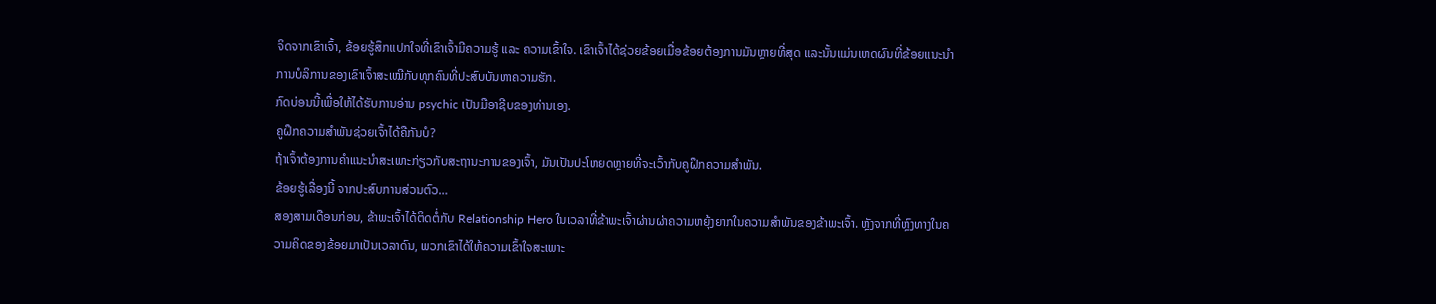ຈິດຈາກເຂົາເຈົ້າ, ຂ້ອຍຮູ້ສຶກແປກໃຈທີ່ເຂົາເຈົ້າມີຄວາມຮູ້ ແລະ ຄວາມເຂົ້າໃຈ. ເຂົາເຈົ້າໄດ້ຊ່ວຍຂ້ອຍເມື່ອຂ້ອຍຕ້ອງການມັນຫຼາຍທີ່ສຸດ ແລະນັ້ນແມ່ນເຫດຜົນທີ່ຂ້ອຍແນະນຳການບໍລິການຂອງເຂົາເຈົ້າສະເໝີກັບທຸກຄົນທີ່ປະສົບບັນຫາຄວາມຮັກ.
ກົດບ່ອນນີ້ເພື່ອໃຫ້ໄດ້ຮັບການອ່ານ psychic ເປັນມືອາຊີບຂອງທ່ານເອງ.
ຄູຝຶກຄວາມສຳພັນຊ່ວຍເຈົ້າໄດ້ຄືກັນບໍ?
ຖ້າເຈົ້າຕ້ອງການຄຳແນະນຳສະເພາະກ່ຽວກັບສະຖານະການຂອງເຈົ້າ, ມັນເປັນປະໂຫຍດຫຼາຍທີ່ຈະເວົ້າກັບຄູຝຶກຄວາມສຳພັນ.
ຂ້ອຍຮູ້ເລື່ອງນີ້ ຈາກປະສົບການສ່ວນຕົວ…
ສອງສາມເດືອນກ່ອນ, ຂ້າພະເຈົ້າໄດ້ຕິດຕໍ່ກັບ Relationship Hero ໃນເວລາທີ່ຂ້າພະເຈົ້າຜ່ານຜ່າຄວາມຫຍຸ້ງຍາກໃນຄວາມສຳພັນຂອງຂ້າພະເຈົ້າ. ຫຼັງຈາກທີ່ຫຼົງທາງໃນຄວາມຄິດຂອງຂ້ອຍມາເປັນເວລາດົນ, ພວກເຂົາໄດ້ໃຫ້ຄວາມເຂົ້າໃຈສະເພາະ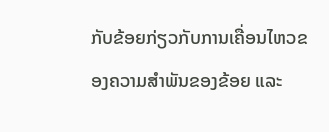ກັບຂ້ອຍກ່ຽວກັບການເຄື່ອນໄຫວຂອງຄວາມສຳພັນຂອງຂ້ອຍ ແລະ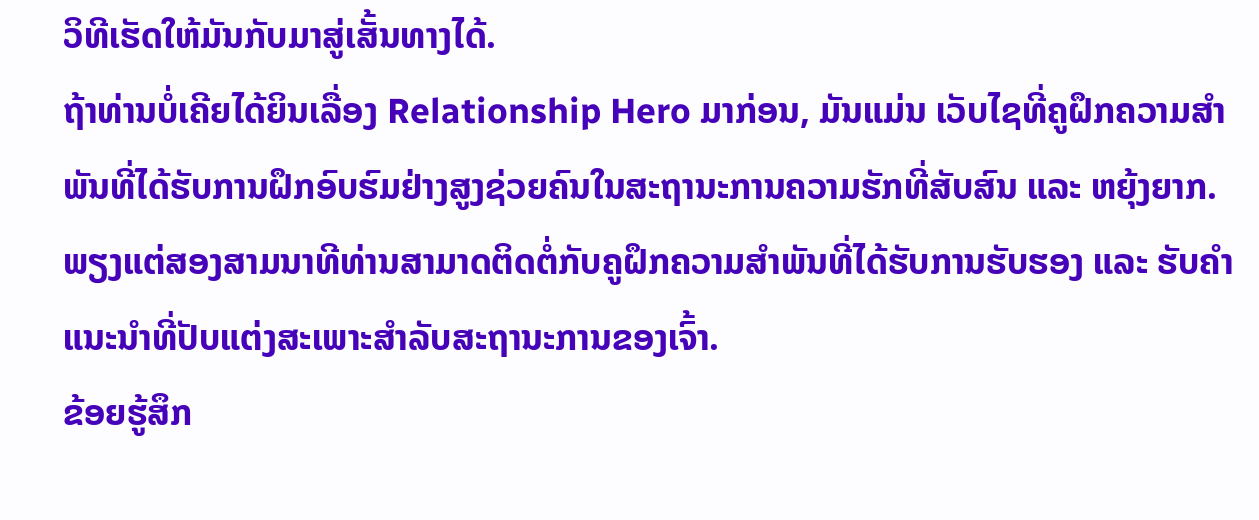ວິທີເຮັດໃຫ້ມັນກັບມາສູ່ເສັ້ນທາງໄດ້.
ຖ້າທ່ານບໍ່ເຄີຍໄດ້ຍິນເລື່ອງ Relationship Hero ມາກ່ອນ, ມັນແມ່ນ ເວັບໄຊທີ່ຄູຝຶກຄວາມສຳພັນທີ່ໄດ້ຮັບການຝຶກອົບຮົມຢ່າງສູງຊ່ວຍຄົນໃນສະຖານະການຄວາມຮັກທີ່ສັບສົນ ແລະ ຫຍຸ້ງຍາກ.
ພຽງແຕ່ສອງສາມນາທີທ່ານສາມາດຕິດຕໍ່ກັບຄູຝຶກຄວາມສຳພັນທີ່ໄດ້ຮັບການຮັບຮອງ ແລະ ຮັບຄຳແນະນຳທີ່ປັບແຕ່ງສະເພາະສຳລັບສະຖານະການຂອງເຈົ້າ.
ຂ້ອຍຮູ້ສຶກ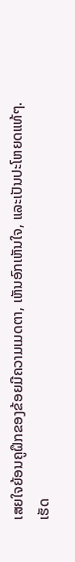ເສຍໃຈຍ້ອນຄູຝຶກຂອງຂ້ອຍມີຄວາມເມດຕາ, ເຫັນອົກເຫັນໃຈ, ແລະເປັນປະໂຫຍດແທ້ໆ.
ເຮັດ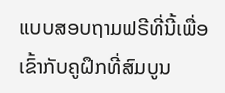ແບບສອບຖາມຟຣີທີ່ນີ້ເພື່ອເຂົ້າກັບຄູຝຶກທີ່ສົມບູນ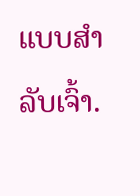ແບບສຳລັບເຈົ້າ.